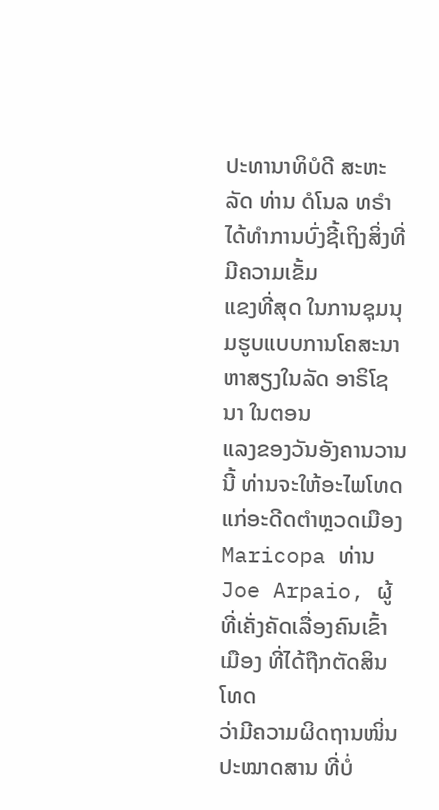ປະທານາທິບໍດີ ສະຫະລັດ ທ່ານ ດໍໂນລ ທຣຳ ໄດ້ທຳການບົ່ງຊີ້ເຖິງສິ່ງທີ່ມີຄວາມເຂັ້ມ
ແຂງທີ່ສຸດ ໃນການຊຸມນຸມຮູບແບບການໂຄສະນາຫາສຽງໃນລັດ ອາຣິໂຊນາ ໃນຕອນ
ແລງຂອງວັນອັງຄານວານນີ້ ທ່ານຈະໃຫ້ອະໄພໂທດແກ່ອະດີດຕຳຫຼວດເມືອງ
Maricopa ທ່ານ Joe Arpaio, ຜູ້ທີ່ເຄັ່ງຄັດເລື່ອງຄົນເຂົ້າເມືອງ ທີ່ໄດ້ຖືກຕັດສິນໂທດ
ວ່າມີຄວາມຜິດຖານໜິ່ນປະໝາດສານ ທີ່ບໍ່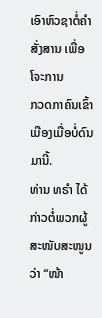ເອົາຫົວຊາຕໍ່ຄຳສັ່ງສານ ເພື່ອໂຈະການ
ກວດກາຄົນເຂົ້າເມືອງເມື່ອບໍ່ດົນມານີ້.
ທ່ານ ທຣຳ ໄດ້ກ່າວຕໍ່ພວກຜູ້ສະໜັບສະໜູນວ່າ “ໜ້າ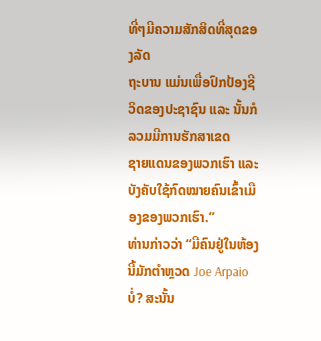ທີ່ໆມີຄວາມສັກສິດທີ່ສຸດຂອງລັດ
ຖະບານ ແມ່ນເພື່ອປົກປ້ອງຊີວິດຂອງປະຊາຊົນ ແລະ ນັ້ນກໍລວມມີການຮັກສາເຂດ
ຊາຍແດນຂອງພວກເຮົາ ແລະ ບັງຄັບໃຊ້ກົດໝາຍຄົນເຂົ້າເມືອງຂອງພວກເຮົາ.”
ທ່ານກ່າວວ່າ “ມີຄົນຢູ່ໃນຫ້ອງນີ້ມັກຕຳຫຼວດ Joe Arpaio ບໍ່? ສະນັ້ນ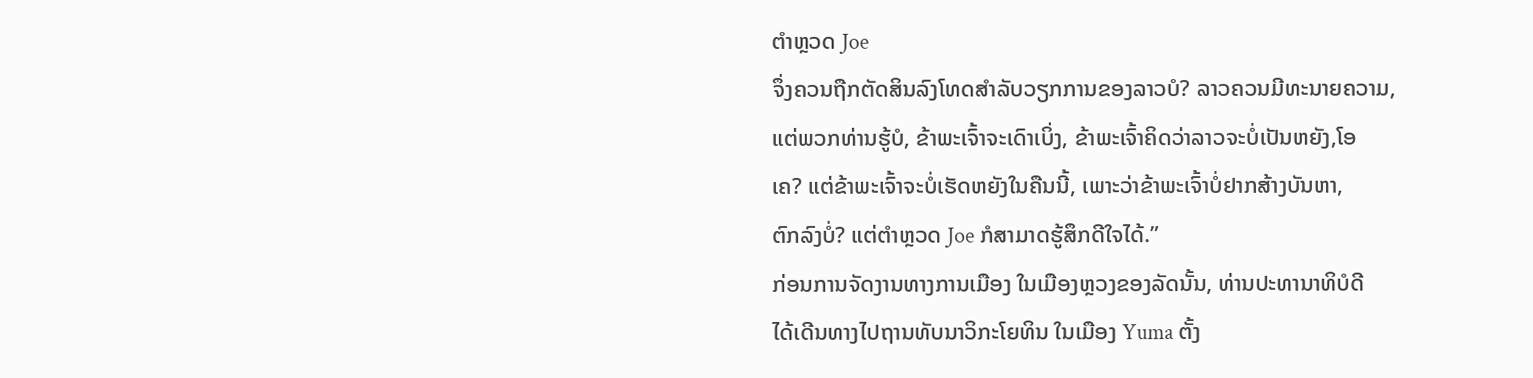ຕຳຫຼວດ Joe
ຈຶ່ງຄວນຖືກຕັດສິນລົງໂທດສຳລັບວຽກການຂອງລາວບໍ? ລາວຄວນມີທະນາຍຄວາມ,
ແຕ່ພວກທ່ານຮູ້ບໍ, ຂ້າພະເຈົ້າຈະເດົາເບິ່ງ, ຂ້າພະເຈົ້າຄິດວ່າລາວຈະບໍ່ເປັນຫຍັງ,ໂອ
ເຄ? ແຕ່ຂ້າພະເຈົ້າຈະບໍ່ເຮັດຫຍັງໃນຄືນນີ້, ເພາະວ່າຂ້າພະເຈົ້າບໍ່ຢາກສ້າງບັນຫາ,
ຕົກລົງບໍ່? ແຕ່ຕຳຫຼວດ Joe ກໍສາມາດຮູ້ສຶກດີໃຈໄດ້.”
ກ່ອນການຈັດງານທາງການເມືອງ ໃນເມືອງຫຼວງຂອງລັດນັ້ນ, ທ່ານປະທານາທິບໍດີ
ໄດ້ເດີນທາງໄປຖານທັບນາວິກະໂຍທິນ ໃນເມືອງ Yuma ຕັ້ງ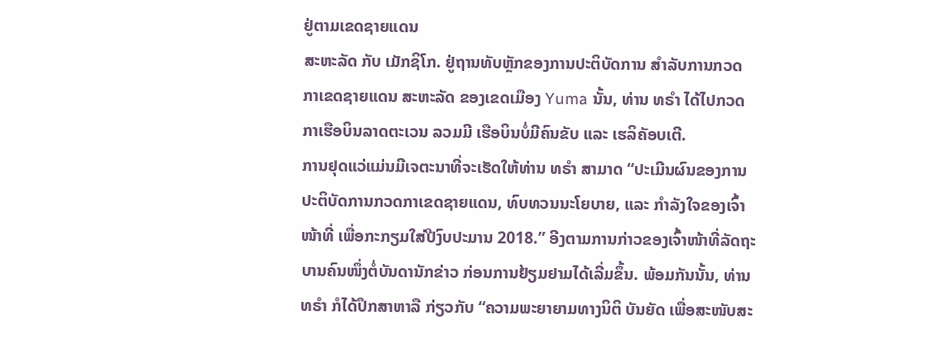ຢູ່ຕາມເຂດຊາຍແດນ
ສະຫະລັດ ກັບ ເມັກຊິໂກ. ຢູ່ຖານທັບຫຼັກຂອງການປະຕິບັດການ ສຳລັບການກວດ
ກາເຂດຊາຍແດນ ສະຫະລັດ ຂອງເຂດເມືອງ Yuma ນັ້ນ, ທ່ານ ທຣຳ ໄດ້ໄປກວດ
ກາເຮືອບິນລາດຕະເວນ ລວມມີ ເຮືອບິນບໍ່ມີຄົນຂັບ ແລະ ເຮລິຄັອບເຕີ.
ການຢຸດແວ່ແມ່ນມີເຈຕະນາທີ່ຈະເຮັດໃຫ້ທ່ານ ທຣຳ ສາມາດ “ປະເມີນຜົນຂອງການ
ປະຕິບັດການກວດກາເຂດຊາຍແດນ, ທົບທວນນະໂຍບາຍ, ແລະ ກຳລັງໃຈຂອງເຈົ້າ
ໜ້າທີ່ ເພື່ອກະກຽມໃສ່ປີງົບປະມານ 2018.” ອີງຕາມການກ່າວຂອງເຈົ້າໜ້າທີ່ລັດຖະ
ບານຄົນໜຶ່ງຕໍ່ບັນດານັກຂ່າວ ກ່ອນການຢ້ຽມຢາມໄດ້ເລີ່ມຂຶ້ນ. ພ້ອມກັນນັ້ນ, ທ່ານ
ທຣຳ ກໍໄດ້ປຶກສາຫາລື ກ່ຽວກັບ “ຄວາມພະຍາຍາມທາງນິຕິ ບັນຍັດ ເພື່ອສະໜັບສະ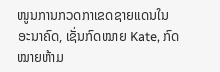ໜູນການກວດກາເຂດຊາຍແດນໃນອະນາຄົດ, ເຊັ່ນກົດໝາຍ Kate, ກົດໝາຍຫ້າມ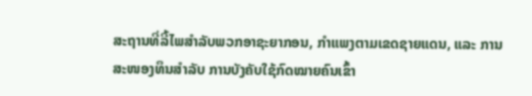ສະຖານທີ່ລີ້ໄພສຳລັບພວກອາຊະຍາກອນ, ກຳແພງຕາມເຂດຊາຍແດນ, ແລະ ການ
ສະໜອງທຶນສຳລັບ ການບັງຄັບໃຊ້ກົດໝາຍຄົນເຂົ້າ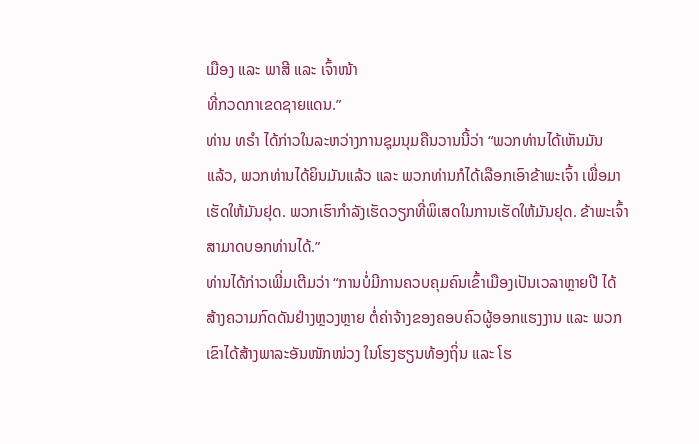ເມືອງ ແລະ ພາສີ ແລະ ເຈົ້າໜ້າ
ທີ່ກວດກາເຂດຊາຍແດນ.”
ທ່ານ ທຣຳ ໄດ້ກ່າວໃນລະຫວ່າງການຊຸມນຸມຄືນວານນີ້ວ່າ “ພວກທ່ານໄດ້ເຫັນມັນ
ແລ້ວ, ພວກທ່ານໄດ້ຍິນມັນແລ້ວ ແລະ ພວກທ່ານກໍໄດ້ເລືອກເອົາຂ້າພະເຈົ້າ ເພື່ອມາ
ເຮັດໃຫ້ມັນຢຸດ. ພວກເຮົາກຳລັງເຮັດວຽກທີ່ພິເສດໃນການເຮັດໃຫ້ມັນຢຸດ. ຂ້າພະເຈົ້າ
ສາມາດບອກທ່ານໄດ້.”
ທ່ານໄດ້ກ່າວເພີ່ມເຕີມວ່າ “ການບໍ່ມີການຄວບຄຸມຄົນເຂົ້າເມືອງເປັນເວລາຫຼາຍປີ ໄດ້
ສ້າງຄວາມກົດດັນຢ່າງຫຼວງຫຼາຍ ຕໍ່ຄ່າຈ້າງຂອງຄອບຄົວຜູ້ອອກແຮງງານ ແລະ ພວກ
ເຂົາໄດ້ສ້າງພາລະອັນໜັກໜ່ວງ ໃນໂຮງຮຽນທ້ອງຖິ່ນ ແລະ ໂຮ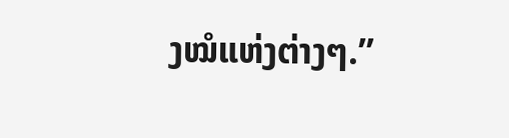ງໝໍແຫ່ງຕ່າງໆ.”